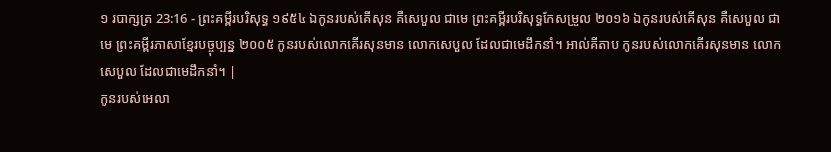១ របាក្សត្រ 23:16 - ព្រះគម្ពីរបរិសុទ្ធ ១៩៥៤ ឯកូនរបស់គើសុន គឺសេបួល ជាមេ ព្រះគម្ពីរបរិសុទ្ធកែសម្រួល ២០១៦ ឯកូនរបស់គើសុន គឺសេបួល ជាមេ ព្រះគម្ពីរភាសាខ្មែរបច្ចុប្បន្ន ២០០៥ កូនរបស់លោកគើរសុនមាន លោកសេបួល ដែលជាមេដឹកនាំ។ អាល់គីតាប កូនរបស់លោកគើរសុនមាន លោកសេបួល ដែលជាមេដឹកនាំ។ |
កូនរបស់អេលា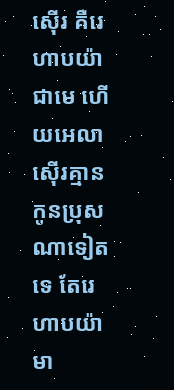ស៊ើរ គឺរេហាបយ៉ា ជាមេ ហើយអេលាស៊ើរគ្មានកូនប្រុសណាទៀតទេ តែរេហាបយ៉ាមា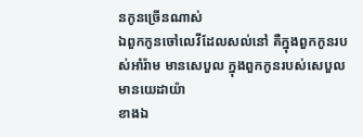នកូនច្រើនណាស់
ឯពួកកូនចៅលេវីដែលសល់នៅ គឺក្នុងពួកកូនរបស់អាំរ៉ាម មានសេបួល ក្នុងពួកកូនរបស់សេបួល មានយេដាយ៉ា
ខាងឯ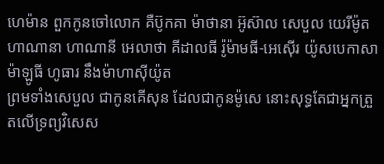ហេម៉ាន ពួកកូនចៅលោក គឺប៊ូកគា ម៉ាថានា អ៊ូស៊ាល សេបួល យេរីម៉ូត ហាណានា ហាណានី អេលាថា គីដាលធី រ៉ូម៉ាមធី-អេស៊ើរ យ៉ូសបេកាសា ម៉ាឡូធី ហូធារ នឹងម៉ាហាស៊ីយ៉ូត
ព្រមទាំងសេបួល ជាកូនគើសុន ដែលជាកូនម៉ូសេ នោះសុទ្ធតែជាអ្នកត្រួតលើទ្រព្យវិសេស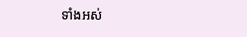ទាំងអស់